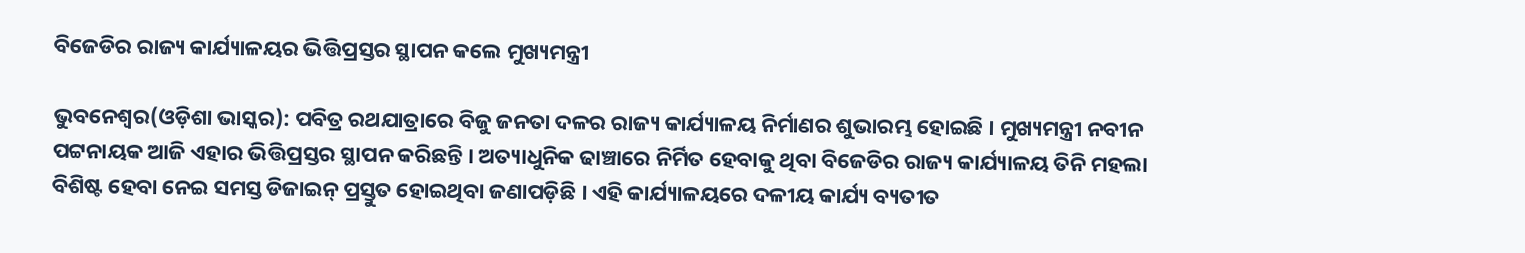ବିଜେଡିର ରାଜ୍ୟ କାର୍ଯ୍ୟାଳୟର ଭିତ୍ତିପ୍ରସ୍ତର ସ୍ଥାପନ କଲେ ମୁଖ୍ୟମନ୍ତ୍ରୀ

ଭୁବନେଶ୍ୱର(ଓଡ଼ିଶା ଭାସ୍କର): ପବିତ୍ର ରଥଯାତ୍ରାରେ ବିଜୁ ଜନତା ଦଳର ରାଜ୍ୟ କାର୍ଯ୍ୟାଳୟ ନିର୍ମାଣର ଶୁଭାରମ୍ଭ ହୋଇଛି । ମୁଖ୍ୟମନ୍ତ୍ରୀ ନବୀନ ପଟ୍ଟନାୟକ ଆଜି ଏହାର ଭିତ୍ତିପ୍ରସ୍ତର ସ୍ଥାପନ କରିଛନ୍ତି । ଅତ୍ୟାଧୁନିକ ଢାଞ୍ଚାରେ ନିର୍ମିତ ହେବାକୁ ଥିବା ବିଜେଡିର ରାଜ୍ୟ କାର୍ଯ୍ୟାଳୟ ତିନି ମହଲା ବିଶିଷ୍ଟ ହେବା ନେଇ ସମସ୍ତ ଡିଜାଇନ୍ ପ୍ରସ୍ତୁତ ହୋଇଥିବା ଜଣାପଡ଼ିଛି । ଏହି କାର୍ଯ୍ୟାଳୟରେ ଦଳୀୟ କାର୍ଯ୍ୟ ବ୍ୟତୀତ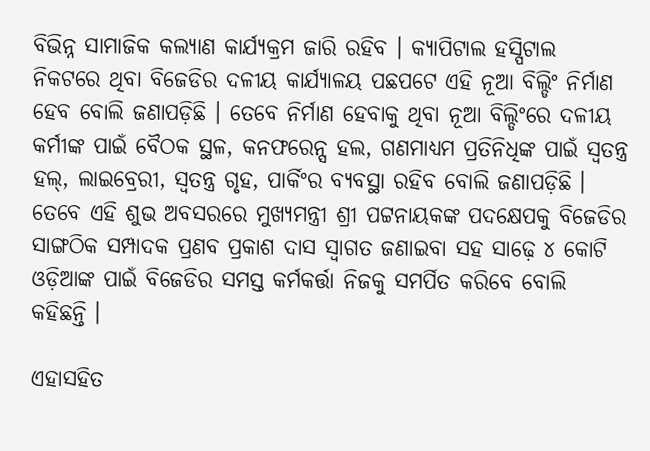ବିଭିନ୍ନ ସାମାଜିକ କଲ୍ୟାଣ କାର୍ଯ୍ୟକ୍ରମ ଜାରି ରହିବ । କ୍ୟାପିଟାଲ ହସ୍ପିଟାଲ ନିକଟରେ ଥିବା ବିଜେଡିର ଦଳୀୟ କାର୍ଯ୍ୟାଳୟ ପଛପଟେ ଏହି ନୂଆ ବିଲ୍ଡିଂ ନିର୍ମାଣ ହେବ ବୋଲି ଜଣାପଡ଼ିଛି । ତେବେ ନିର୍ମାଣ ହେବାକୁ ଥିବା ନୂଆ ବିଲ୍ଡିଂରେ ଦଳୀୟ କର୍ମୀଙ୍କ ପାଇଁ ବୈଠକ ସ୍ଥଳ, କନଫରେନ୍ସ ହଲ, ଗଣମାଧ୍ୟମ ପ୍ରତିନିଧିଙ୍କ ପାଇଁ ସ୍ୱତନ୍ତ୍ର ହଲ୍, ଲାଇବ୍ରେରୀ, ସ୍ୱତନ୍ତ୍ର ଗୃହ, ପାର୍କିଂର ବ୍ୟବସ୍ଥା ରହିବ ବୋଲି ଜଣାପଡ଼ିଛି । ତେବେ ଏହି ଶୁଭ ଅବସରରେ ମୁଖ୍ୟମନ୍ତ୍ରୀ ଶ୍ରୀ ପଟ୍ଟନାୟକଙ୍କ ପଦକ୍ଷେପକୁ ବିଜେଡିର ସାଙ୍ଗଠିକ ସମ୍ପାଦକ ପ୍ରଣବ ପ୍ରକାଶ ଦାସ ସ୍ୱାଗତ ଜଣାଇବା ସହ ସାଢ଼େ ୪ କୋଟି ଓଡ଼ିଆଙ୍କ ପାଇଁ ବିଜେଡିର ସମସ୍ତ କର୍ମକର୍ତ୍ତା ନିଜକୁ ସମର୍ପିତ କରିବେ ବୋଲି କହିଛନ୍ତି ।

ଏହାସହିତ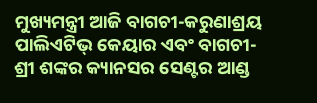ମୁଖ୍ୟମନ୍ତ୍ରୀ ଆଜି ବାଗଚୀ-କରୁଣାଶ୍ରୟ ପାଲିଏଟିଭ୍ କେୟାର ଏବଂ ବାଗଚୀ-ଶ୍ରୀ ଶଙ୍କର କ୍ୟାନସର ସେଣ୍ଟର ଆଣ୍ଡ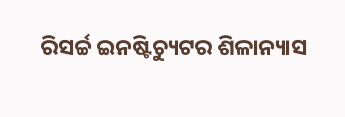ରିସର୍ଚ୍ଚ ଇନଷ୍ଟିଚ୍ୟୁଟର ଶିଳାନ୍ୟାସ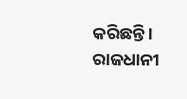କରିଛନ୍ତି । ରାଜଧାନୀ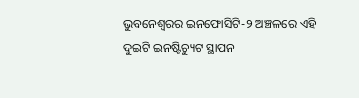ଭୁବନେଶ୍ୱରର ଇନଫୋସିଟି-୨ ଅଞ୍ଚଳରେ ଏହି ଦୁଇଟି ଇନଷ୍ଟିଚ୍ୟୁଟ ସ୍ଥାପନ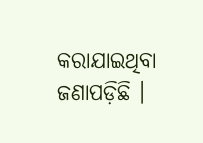କରାଯାଇଥିବା ଜଣାପଡ଼ିଛି ।